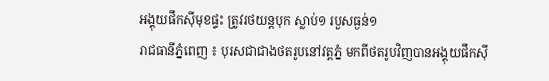អង្គុយផឹកស៊ីមុខផ្ទះ ត្រូវរថយន្តបុក ស្លាប់១ របួសធ្ងន់១
រាជធានីភ្នំពេញ ៖ បុរសជាជាងថតរូបនៅវត្តភ្នំ មកពីថតរូបវិញបានអង្គុយផឹកស៊ី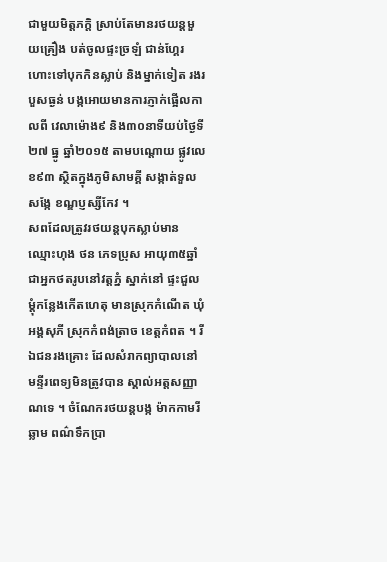ជាមួយមិត្តភក្តិ ស្រាប់តែមានរថយន្តមួយគ្រឿង បត់ចូលផ្ទះច្រឡំ ជាន់ហ្គែរ ហោះទៅបុកកិនស្លាប់ និងម្នាក់ទៀត រងរបួសធ្ងន់ បង្កអោយមានការភ្ញាក់ផ្អើលកាលពី វេលាម៉ោង៩ និង៣០នាទីយប់ថ្ងៃទី២៧ ធ្នូ ឆ្នាំ២០១៥ តាមបណ្តោយ ផ្លូវលេខ៩៣ ស្ថិតក្នុងភូមិសាមគ្គី សង្កាត់ទួលសង្កែ ខណ្ឌប្ញស្សីកែវ ។
សពដែលត្រូវរថយន្តបុកស្លាប់មានឈ្មោះហុង ថន ភេទប្រុស អាយុ៣៥ឆ្នាំ ជាអ្នកថតរូបនៅវត្តភ្នំ ស្នាក់នៅ ផ្ទះជួលម្តុំកន្លែងកើតហេតុ មានស្រុកកំណើត ឃុំអង្គសុភី ស្រុកកំពង់ត្រាច ខេត្តកំពត ។ រីឯជនរងគ្រោះ ដែលសំរាកព្យាបាលនៅ មន្ទីរពេទ្យមិនត្រូវបាន ស្គាល់អត្តសញ្ញាណទេ ។ ចំណែករថយន្តបង្ក ម៉ាកកាមរីឆ្លាម ពណ៌ទឹកប្រា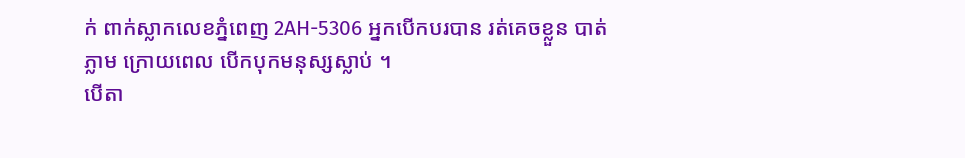ក់ ពាក់ស្លាកលេខភ្នំពេញ 2AH-5306 អ្នកបើកបរបាន រត់គេចខ្លួន បាត់ភ្លាម ក្រោយពេល បើកបុកមនុស្សស្លាប់ ។
បើតា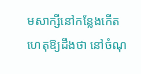មសាក្សីនៅកន្លែងកើតហេតុឱ្យដឹងថា នៅចំណុ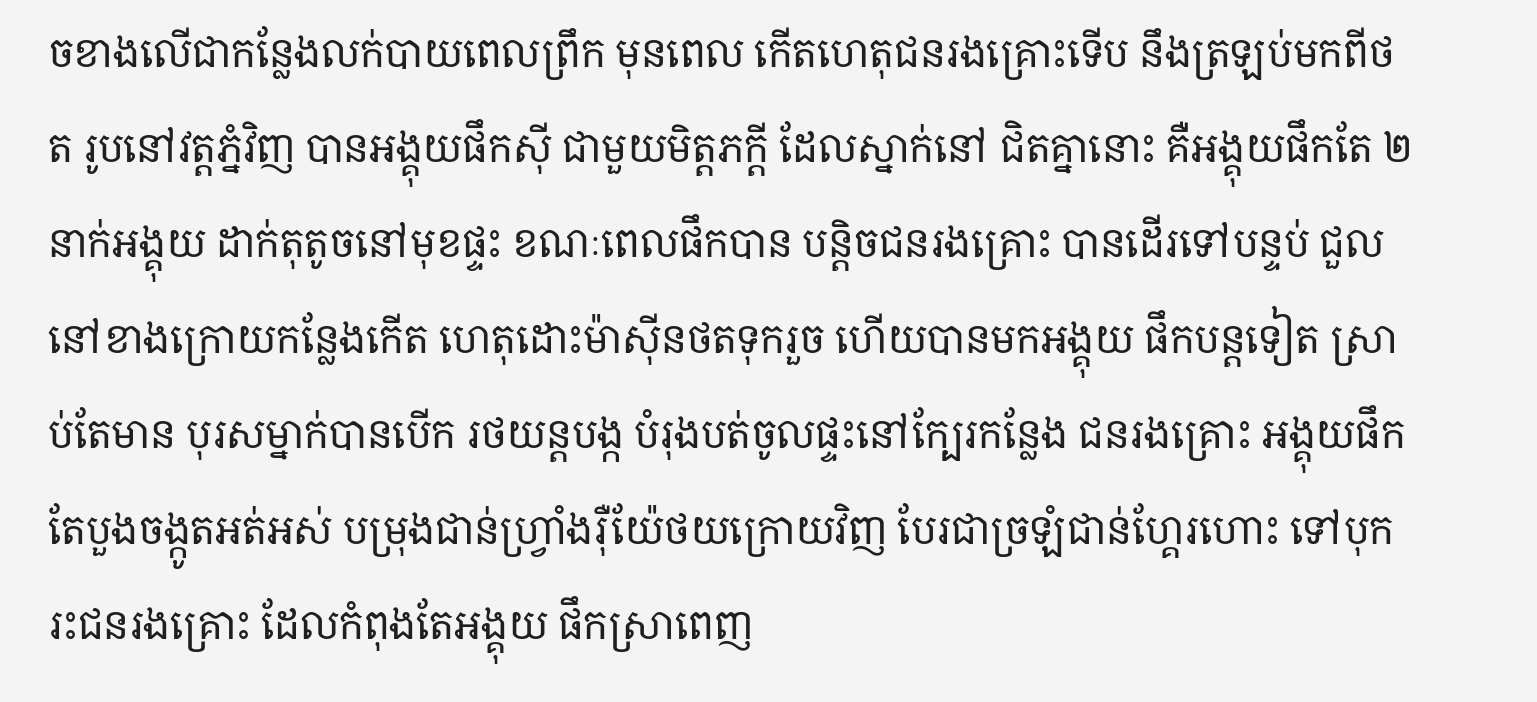ចខាងលើជាកន្លែងលក់បាយពេលព្រឹក មុនពេល កើតហេតុជនរងគ្រោះទើប នឹងត្រឡប់មកពីថត រូបនៅវត្តភ្នំវិញ បានអង្គុយផឹកស៊ី ជាមួយមិត្តភក្តី ដែលស្នាក់នៅ ជិតគ្នានោះ គឺអង្គុយផឹកតែ ២នាក់អង្គុយ ដាក់តុតូចនៅមុខផ្ទះ ខណៈពេលផឹកបាន បន្តិចជនរងគ្រោះ បានដើរទៅបន្ទប់ ជួលនៅខាងក្រោយកន្លែងកើត ហេតុដោះម៉ាស៊ីនថតទុករួច ហើយបានមកអង្គុយ ផឹកបន្តទៀត ស្រាប់តែមាន បុរសម្នាក់បានបើក រថយន្តបង្ក បំរុងបត់ចូលផ្ទះនៅក្បែរកន្លែង ជនរងគ្រោះ អង្គុយផឹក តែបួងចង្កូតអត់អស់ បម្រុងជាន់ហ្វ្រាំងរ៉ឺយ៉ែថយក្រោយវិញ បែរជាច្រឡំជាន់ហ្គែរហោះ ទៅបុករះជនរងគ្រោះ ដែលកំពុងតែអង្គុយ ផឹកស្រាពេញ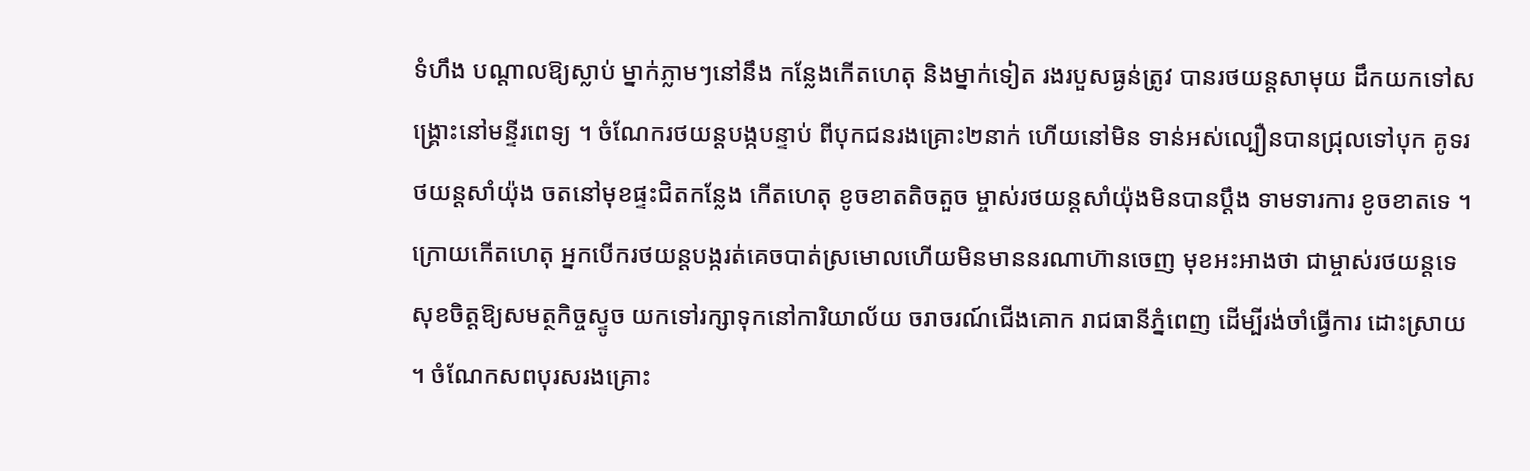ទំហឹង បណ្តាលឱ្យស្លាប់ ម្នាក់ភ្លាមៗនៅនឹង កន្លែងកើតហេតុ និងម្នាក់ទៀត រងរបួសធ្ងន់ត្រូវ បានរថយន្តសាមុយ ដឹកយកទៅសង្គ្រោះនៅមន្ទីរពេទ្យ ។ ចំណែករថយន្តបង្កបន្ទាប់ ពីបុកជនរងគ្រោះ២នាក់ ហើយនៅមិន ទាន់អស់ល្បឿនបានជ្រុលទៅបុក គូទរថយន្តសាំយ៉ុង ចតនៅមុខផ្ទះជិតកន្លែង កើតហេតុ ខូចខាតតិចតួច ម្ចាស់រថយន្តសាំយ៉ុងមិនបានប្តឹង ទាមទារការ ខូចខាតទេ ។
ក្រោយកើតហេតុ អ្នកបើករថយន្តបង្ករត់គេចបាត់ស្រមោលហើយមិនមាននរណាហ៊ានចេញ មុខអះអាងថា ជាម្ចាស់រថយន្តទេ សុខចិត្តឱ្យសមត្ថកិច្ចស្ទូច យកទៅរក្សាទុកនៅការិយាល័យ ចរាចរណ៍ជើងគោក រាជធានីភ្នំពេញ ដើម្បីរង់ចាំធ្វើការ ដោះស្រាយ ។ ចំណែកសពបុរសរងគ្រោះ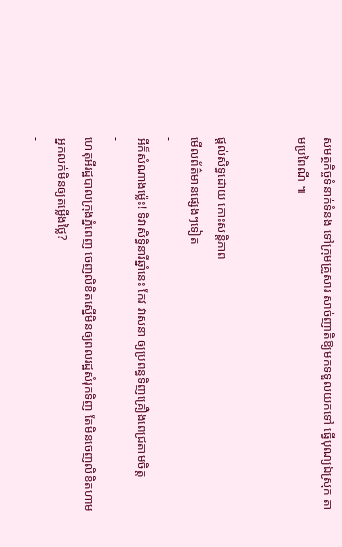សមត្ថកិច្ចទំនាក់ទំនង ទៅក្រុមគ្រួសារ សាច់ញាតិឱ្យមកទទួលយកទៅ ធ្វើបុណ្យឯស្រុក តាមប្រពៃណី ៕


ផ្តល់សិទ្ធដោយ កោះសន្តិភាព
មើលព័ត៌មានផ្សេងៗទៀត
-
អីក៏សំណាងម្ល៉េះ! ទិវាសិទ្ធិនារីឆ្នាំនេះ កែវ វាសនា ឲ្យប្រពន្ធទិញគ្រឿងពេជ្រតាមចិត្ត
-
ហេតុអីរដ្ឋបាលក្រុងភ្នំពេញ ចេញលិខិតស្នើមិនឲ្យពលរដ្ឋសំរុកទិញ តែមិនចេញលិខិតហាមអ្នកលក់មិនឲ្យតម្លើងថ្លៃ?
-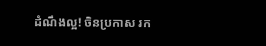ដំណឹងល្អ! ចិនប្រកាស រក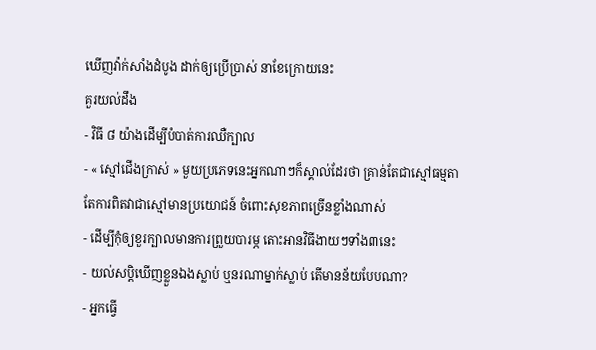ឃើញវ៉ាក់សាំងដំបូង ដាក់ឲ្យប្រើប្រាស់ នាខែក្រោយនេះ
គួរយល់ដឹង
- វិធី ៨ យ៉ាងដើម្បីបំបាត់ការឈឺក្បាល
- « ស្មៅជើងក្រាស់ » មួយប្រភេទនេះអ្នកណាៗក៏ស្គាល់ដែរថា គ្រាន់តែជាស្មៅធម្មតា តែការពិតវាជាស្មៅមានប្រយោជន៍ ចំពោះសុខភាពច្រើនខ្លាំងណាស់
- ដើម្បីកុំឲ្យខួរក្បាលមានការព្រួយបារម្ភ តោះអានវិធីងាយៗទាំង៣នេះ
- យល់សប្តិឃើញខ្លួនឯងស្លាប់ ឬនរណាម្នាក់ស្លាប់ តើមានន័យបែបណា?
- អ្នកធ្វើ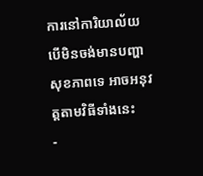ការនៅការិយាល័យ បើមិនចង់មានបញ្ហាសុខភាពទេ អាចអនុវត្តតាមវិធីទាំងនេះ
-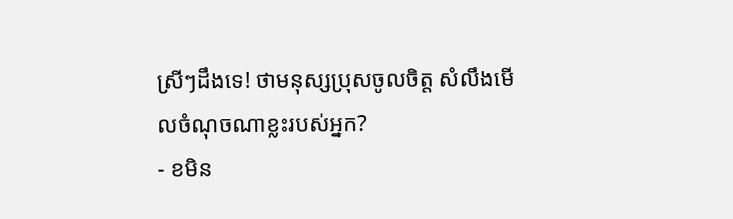ស្រីៗដឹងទេ! ថាមនុស្សប្រុសចូលចិត្ត សំលឹងមើលចំណុចណាខ្លះរបស់អ្នក?
- ខមិន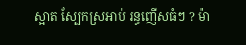ស្អាត ស្បែកស្រអាប់ រន្ធញើសធំៗ ? ម៉ា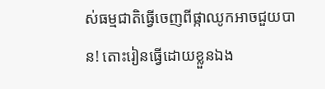ស់ធម្មជាតិធ្វើចេញពីផ្កាឈូកអាចជួយបាន! តោះរៀនធ្វើដោយខ្លួនឯង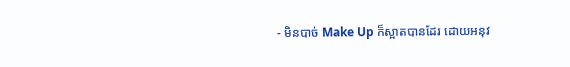- មិនបាច់ Make Up ក៏ស្អាតបានដែរ ដោយអនុវ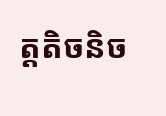ត្តតិចនិច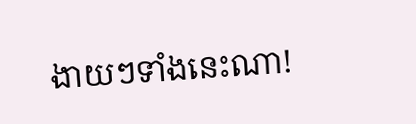ងាយៗទាំងនេះណា!